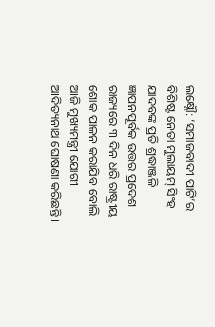ଲକ୍ଷ୍ନୌ: ‘ସମାଜବାଦୀ ପାଟି’ର ବିଶିଷ୍ଟ ନେତା ମୁଲାୟମ୍ ସିଂହ ଯାଦବଙ୍କ ପ୍ରତି ଶ୍ରଦ୍ଧାଞ୍ଜଳି ଜ୍ଞାପନପୂର୍ବକ ଉତ୍ତର ପ୍ରଦେଶ ରାଜ୍ୟରେ ୩ ଦିନ ଧରି ରାଷ୍ଟ୍ରୀୟ ଶୋକ ପାଳନ କରାଯିବ ବୋଲି ଆଜି ମୁଖ୍ୟମନ୍ତ୍ରୀ ଯୋଗୀ ଆଦିତ୍ୟନାଥ ଘୋଷଣା କରିଛନ୍ତି।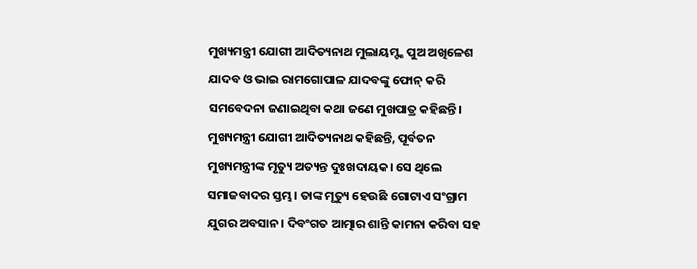ମୁଖ୍ୟମନ୍ତ୍ରୀ ଯୋଗୀ ଆଦିତ୍ୟନାଥ ମୁଲାୟମ୍ଙ୍କ ପୁଅ ଅଖିଳେଶ ଯାଦବ ଓ ଭାଇ ରାମଗୋପାଳ ଯାଦବଙ୍କୁ ଫୋନ୍ କରି ସମବେଦନା ଜଣାଇଥିବା କଥା ଜଣେ ମୁଖପାତ୍ର କହିଛନ୍ତି।
ମୁଖ୍ୟମନ୍ତ୍ରୀ ଯୋଗୀ ଆଦିତ୍ୟନାଥ କହିଛନ୍ତି, ପୂର୍ବତନ ମୁଖ୍ୟମନ୍ତ୍ରୀଙ୍କ ମୃତ୍ୟୁ ଅତ୍ୟନ୍ତ ଦୁଃଖଦାୟକ। ସେ ଥିଲେ ସମାଜବାଦର ସ୍ତମ୍ଭ। ତାଙ୍କ ମୃତ୍ୟୁ ହେଉଛି ଗୋଟାଏ ସଂଗ୍ରାମ ଯୁଗର ଅବସାନ। ଦିବଂଗତ ଆତ୍ମାର ଶାନ୍ତି କାମନା କରିବା ସହ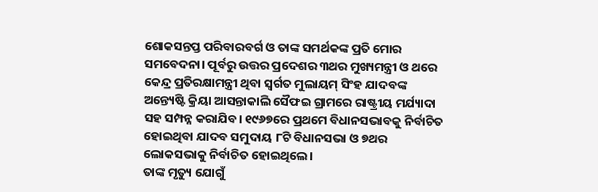ଶୋକସନ୍ତପ୍ତ ପରିବାରବର୍ଗ ଓ ତାଙ୍କ ସମର୍ଥକଙ୍କ ପ୍ରତି ମୋର ସମବେଦନା। ପୂର୍ବରୁ ଉତ୍ତର ପ୍ରଦେଶର ୩ଥର ମୁଖ୍ୟମନ୍ତ୍ରୀ ଓ ଥରେ କେନ୍ଦ୍ର ପ୍ରତିରକ୍ଷାମନ୍ତ୍ରୀ ଥିବା ସ୍ବର୍ଗତ ମୁଲାୟମ୍ ସିଂହ ଯାଦବଙ୍କ ଅନ୍ତ୍ୟେଷ୍ଟି କ୍ରିୟା ଆସନ୍ତାକାଲି ସୈଫଇ ଗ୍ରାମରେ ରାଷ୍ଟ୍ରୀୟ ମର୍ଯ୍ୟାଦା ସହ ସମ୍ପନ୍ନ କରାଯିବ। ୧୯୬୭ରେ ପ୍ରଥମେ ବିଧାନସଭାବକୁ ନିର୍ବାଚିତ ହୋଇଥିବା ଯାଦବ ସମୁଦାୟ ୮ଟି ବିଧାନସଭା ଓ ୭ଥର ଲୋକସଭାକୁ ନିର୍ବାଚିତ ହୋଇଥିଲେ।
ତାଙ୍କ ମୃତ୍ୟୁ ଯୋଗୁଁ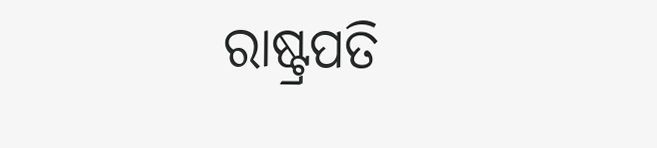ରାଷ୍ଟ୍ରପତି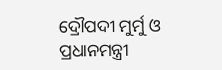ଦ୍ରୌପଦୀ ମୁର୍ମୁ ଓ ପ୍ରଧାନମନ୍ତ୍ରୀ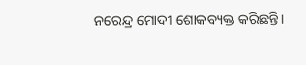ନରେନ୍ଦ୍ର ମୋଦୀ ଶୋକବ୍ୟକ୍ତ କରିଛନ୍ତି।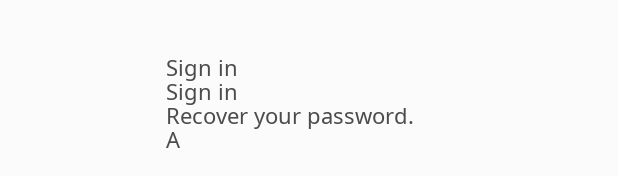Sign in
Sign in
Recover your password.
A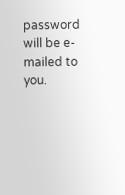password will be e-mailed to you.